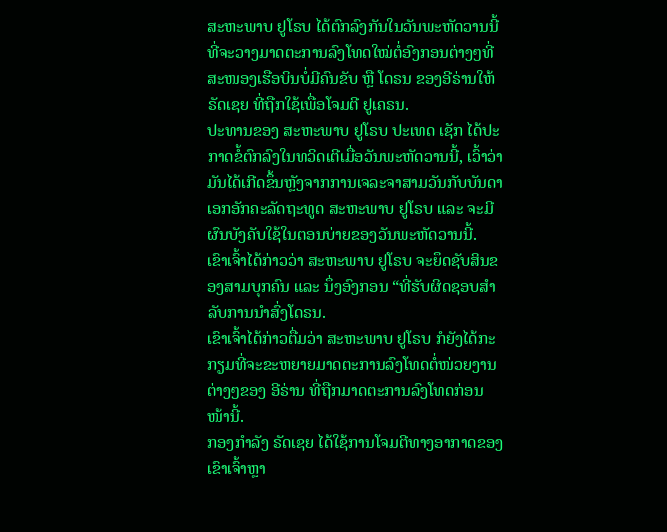ສະຫະພາບ ຢູໂຣບ ໄດ້ຕົກລົງກັນໃນວັນພະຫັດວານນີ້ທີ່ຈະວາງມາດຕະການລົງໂທດໃໝ່ຕໍ່ອົງກອນຕ່າງໆທີ່ສະໜອງເຮືອບິນບໍ່ມີຄົນຂັບ ຫຼື ໂດຣນ ຂອງອີຣ່ານໃຫ້ ຣັດເຊຍ ທີ່ຖືກໃຊ້ເພື່ອໂຈມຕີ ຢູເຄຣນ.
ປະທານຂອງ ສະຫະພາບ ຢູໂຣບ ປະເທດ ເຊັກ ໄດ້ປະກາດຂໍ້ຕົກລົງໃນທວິດເຕີເມື່ອວັນພະຫັດວານນີ້, ເວົ້າວ່າມັນໄດ້ເກີດຂຶ້ນຫຼັງຈາກການເຈລະຈາສາມວັນກັບບັນດາເອກອັກຄະລັດຖະທູດ ສະຫະພາບ ຢູໂຣບ ແລະ ຈະມີຜົນບັງຄັບໃຊ້ໃນຕອນບ່າຍຂອງວັນພະຫັດວານນີ້.
ເຂົາເຈົ້າໄດ້ກ່າວວ່າ ສະຫະພາບ ຢູໂຣບ ຈະຍຶດຊັບສິນຂອງສາມບຸກຄົນ ແລະ ນຶ່ງອົງກອນ “ທີ່ຮັບຜິດຊອບສຳລັບການນຳສົ່ງໂດຣນ.
ເຂົາເຈົ້າໄດ້ກ່າວຕື່ມວ່າ ສະຫະພາບ ຢູໂຣບ ກໍຍັງໄດ້ກະກຽມທີ່ຈະຂະຫຍາຍມາດຕະການລົງໂທດຕໍ່ໜ່ວຍງານຕ່າງໆຂອງ ອີຣ່ານ ທີ່ຖືກມາດຕະການລົງໂທດກ່ອນໜ້ານີ້.
ກອງກຳລັງ ຣັດເຊຍ ໄດ້ໃຊ້ການໂຈມຕີທາງອາກາດຂອງເຂົາເຈົ້າຫຼາ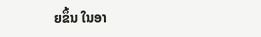ຍຂຶ້ນ ໃນອາ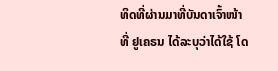ທິດທີ່ຜ່ານມາທີ່ບັນດາເຈົ້າໜ້າທີ່ ຢູເຄຣນ ໄດ້ລະບຸວ່າໄດ້ໃຊ້ ໂດ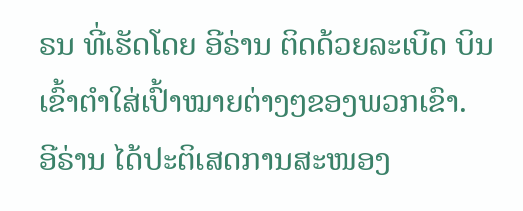ຣນ ທີ່ເຮັດໂດຍ ອີຣ່ານ ຕິດດ້ວຍລະເບີດ ບິນເຂົ້າຕຳໃສ່ເປົ້າໝາຍຕ່າງໆຂອງພວກເຂົາ.
ອີຣ່ານ ໄດ້ປະຕິເສດການສະໜອງ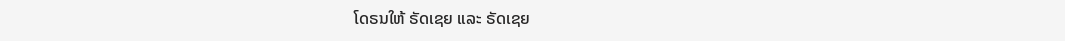ໂດຣນໃຫ້ ຣັດເຊຍ ແລະ ຣັດເຊຍ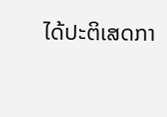ໄດ້ປະຕິເສດກາ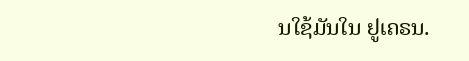ນໃຊ້ມັນໃນ ຢູເຄຣນ.